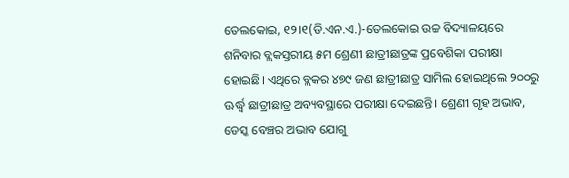ତେଲକୋଇ, ୧୨।୧(ଡି.ଏନ.ଏ.)-ତେଲକୋଇ ଉଚ୍ଚ ବିଦ୍ୟାଳୟରେ ଶନିବାର ବ୍ଲକସ୍ତରୀୟ ୫ମ ଶ୍ରେଣୀ ଛାତ୍ରୀଛାତ୍ରଙ୍କ ପ୍ରବେଶିକା ପରୀକ୍ଷା ହୋଇଛି। ଏଥିରେ ବ୍ଲକର ୪୭୯ ଜଣ ଛାତ୍ରୀଛାତ୍ର ସାମିଲ ହୋଇଥିଲେ ୨୦୦ରୁ ଊର୍ଦ୍ଧ୍ୱ ଛାତ୍ରୀଛାତ୍ର ଅବ୍ୟବସ୍ଥାରେ ପରୀକ୍ଷା ଦେଇଛନ୍ତି। ଶ୍ରେଣୀ ଗୃହ ଅଭାବ, ଡେସ୍କ ବେଞ୍ଚର ଅଭାବ ଯୋଗୁ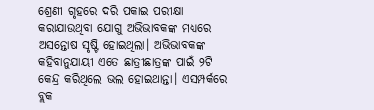ଶ୍ରେଣୀ ଗୃହରେ ଦରି ପକାଇ ପରୀକ୍ଷା କରାଯାଉଥିବା ଯୋଗୁ ଅଭିଭାବକଙ୍କ ମଧ୍ୟରେ ଅସନ୍ତୋଷ ସୃଷ୍ଟି ହୋଇଥିଲା। ଅଭିଭାବକଙ୍କ କହିବାନୁଯାୟୀ ଏତେ ଛାତ୍ରୀଛାତ୍ରଙ୍କ ପାଇଁ ୨ଟି କେନ୍ଦ୍ର କରିଥିଲେ ଭଲ ହୋଇଥାନ୍ତା। ଏସମ୍ପର୍କରେ ବ୍ଲକ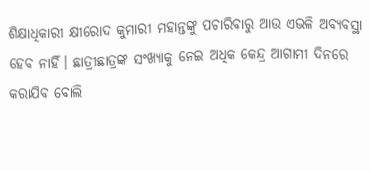ଶିକ୍ଷାଧିକାରୀ କ୍ଷୀରୋଦ କୁମାରୀ ମହାନ୍ତଙ୍କୁ ପଚାରିବାରୁ ଆଉ ଏଭଳି ଅବ୍ୟବସ୍ଥା ହେବ ନାହିଁ। ଛାତ୍ରୀଛାତ୍ରଙ୍କ ସଂଖ୍ୟାକୁ ନେଇ ଅଧିକ କେନ୍ଦ୍ର ଆଗାମୀ ଦିନରେ କରାଯିବ ବୋଲି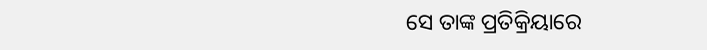ସେ ତାଙ୍କ ପ୍ରତିକ୍ରିୟାରେ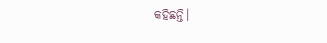କହିଛନ୍ତି।